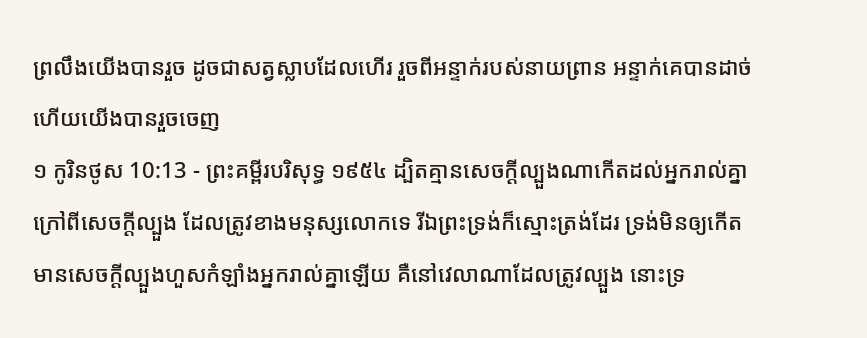ព្រលឹងយើងបានរួច ដូចជាសត្វស្លាបដែលហើរ រួចពីអន្ទាក់របស់នាយព្រាន អន្ទាក់គេបានដាច់ ហើយយើងបានរួចចេញ
១ កូរិនថូស 10:13 - ព្រះគម្ពីរបរិសុទ្ធ ១៩៥៤ ដ្បិតគ្មានសេចក្ដីល្បួងណាកើតដល់អ្នករាល់គ្នា ក្រៅពីសេចក្ដីល្បួង ដែលត្រូវខាងមនុស្សលោកទេ រីឯព្រះទ្រង់ក៏ស្មោះត្រង់ដែរ ទ្រង់មិនឲ្យកើតមានសេចក្ដីល្បួងហួសកំឡាំងអ្នករាល់គ្នាឡើយ គឺនៅវេលាណាដែលត្រូវល្បួង នោះទ្រ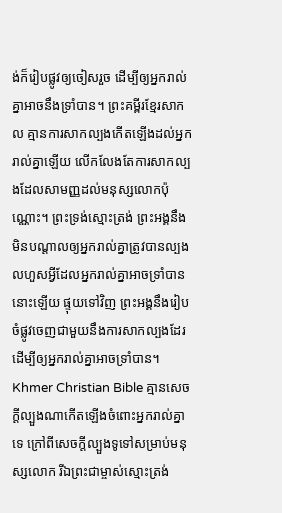ង់ក៏រៀបផ្លូវឲ្យចៀសរួច ដើម្បីឲ្យអ្នករាល់គ្នាអាចនឹងទ្រាំបាន។ ព្រះគម្ពីរខ្មែរសាកល គ្មានការសាកល្បងកើតឡើងដល់អ្នករាល់គ្នាឡើយ លើកលែងតែការសាកល្បងដែលសាមញ្ញដល់មនុស្សលោកប៉ុណ្ណោះ។ ព្រះទ្រង់ស្មោះត្រង់ ព្រះអង្គនឹងមិនបណ្ដាលឲ្យអ្នករាល់គ្នាត្រូវបានល្បងលហួសអ្វីដែលអ្នករាល់គ្នាអាចទ្រាំបាននោះឡើយ ផ្ទុយទៅវិញ ព្រះអង្គនឹងរៀបចំផ្លូវចេញជាមួយនឹងការសាកល្បងដែរ ដើម្បីឲ្យអ្នករាល់គ្នាអាចទ្រាំបាន។ Khmer Christian Bible គ្មានសេចក្ដីល្បួងណាកើតឡើងចំពោះអ្នករាល់គ្នាទេ ក្រៅពីសេចក្ដីល្បួងទូទៅសម្រាប់មនុស្សលោក រីឯព្រះជាម្ចាស់ស្មោះត្រង់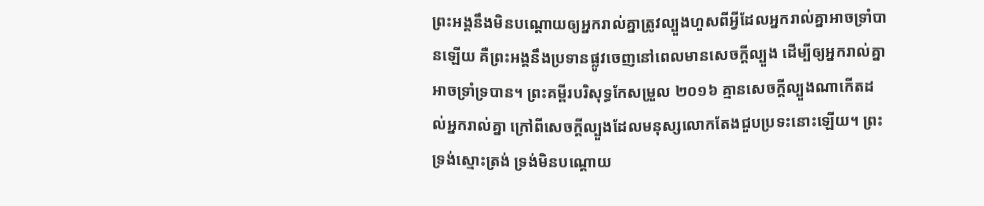ព្រះអង្គនឹងមិនបណ្តោយឲ្យអ្នករាល់គ្នាត្រូវល្បួងហួសពីអ្វីដែលអ្នករាល់គ្នាអាចទ្រាំបានឡើយ គឺព្រះអង្គនឹងប្រទានផ្លូវចេញនៅពេលមានសេចក្ដីល្បួង ដើម្បីឲ្យអ្នករាល់គ្នាអាចទ្រាំទ្របាន។ ព្រះគម្ពីរបរិសុទ្ធកែសម្រួល ២០១៦ គ្មានសេចក្តីល្បួងណាកើតដល់អ្នករាល់គ្នា ក្រៅពីសេចក្តីល្បួងដែលមនុស្សលោកតែងជួបប្រទះនោះឡើយ។ ព្រះទ្រង់ស្មោះត្រង់ ទ្រង់មិនបណ្ដោយ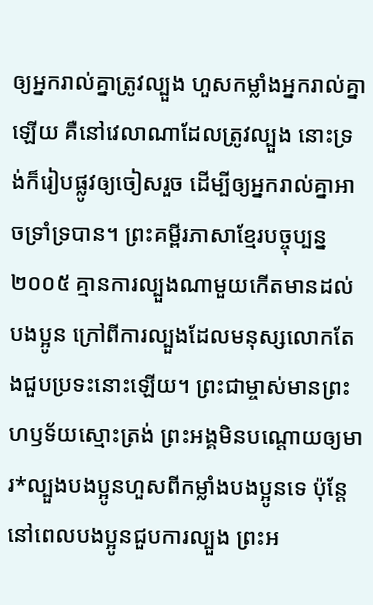ឲ្យអ្នករាល់គ្នាត្រូវល្បួង ហួសកម្លាំងអ្នករាល់គ្នាឡើយ គឺនៅវេលាណាដែលត្រូវល្បួង នោះទ្រង់ក៏រៀបផ្លូវឲ្យចៀសរួច ដើម្បីឲ្យអ្នករាល់គ្នាអាចទ្រាំទ្របាន។ ព្រះគម្ពីរភាសាខ្មែរបច្ចុប្បន្ន ២០០៥ គ្មានការល្បួងណាមួយកើតមានដល់បងប្អូន ក្រៅពីការល្បួងដែលមនុស្សលោកតែងជួបប្រទះនោះឡើយ។ ព្រះជាម្ចាស់មានព្រះហឫទ័យស្មោះត្រង់ ព្រះអង្គមិនបណ្ដោយឲ្យមារ*ល្បួងបងប្អូនហួសពីកម្លាំងបងប្អូនទេ ប៉ុន្តែ នៅពេលបងប្អូនជួបការល្បួង ព្រះអ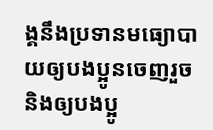ង្គនឹងប្រទានមធ្យោបាយឲ្យបងប្អូនចេញរួច និងឲ្យបងប្អូ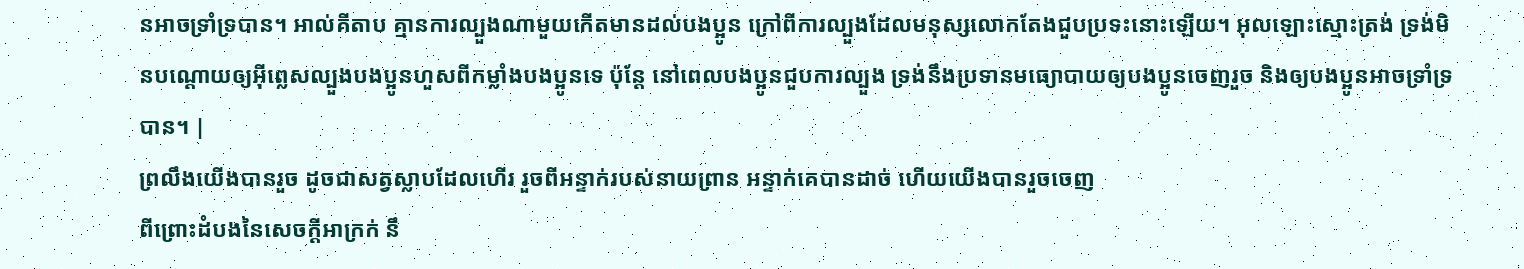នអាចទ្រាំទ្របាន។ អាល់គីតាប គ្មានការល្បួងណាមួយកើតមានដល់បងប្អូន ក្រៅពីការល្បួងដែលមនុស្សលោកតែងជួបប្រទះនោះឡើយ។ អុលឡោះស្មោះត្រង់ ទ្រង់មិនបណ្ដោយឲ្យអ៊ីព្លេសល្បួងបងប្អូនហួសពីកម្លាំងបងប្អូនទេ ប៉ុន្ដែ នៅពេលបងប្អូនជួបការល្បួង ទ្រង់នឹងប្រទានមធ្យោបាយឲ្យបងប្អូនចេញរួច និងឲ្យបងប្អូនអាចទ្រាំទ្របាន។ |
ព្រលឹងយើងបានរួច ដូចជាសត្វស្លាបដែលហើរ រួចពីអន្ទាក់របស់នាយព្រាន អន្ទាក់គេបានដាច់ ហើយយើងបានរួចចេញ
ពីព្រោះដំបងនៃសេចក្ដីអាក្រក់ នឹ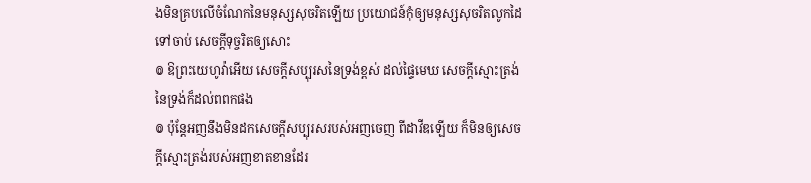ងមិនគ្របលើចំណែកនៃមនុស្សសុចរិតឡើយ ប្រយោជន៍កុំឲ្យមនុស្សសុចរិតលូកដៃទៅចាប់ សេចក្ដីទុច្ចរិតឲ្យសោះ
៙ ឱព្រះយេហូវ៉ាអើយ សេចក្ដីសប្បុរសនៃទ្រង់ខ្ពស់ ដល់ផ្ទៃមេឃ សេចក្ដីស្មោះត្រង់នៃទ្រង់ក៏ដល់ពពកផង
៙ ប៉ុន្តែអញនឹងមិនដកសេចក្ដីសប្បុរសរបស់អញចេញ ពីដាវីឌឡើយ ក៏មិនឲ្យសេចក្ដីស្មោះត្រង់របស់អញខាតខានដែរ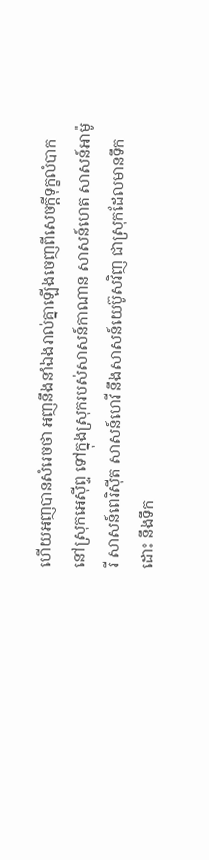ហើយអញបានសំរេចថា អញនឹងនាំឯងរាល់គ្នាឡើងចេញពីសេចក្ដីទុក្ខលំបាកនៅស្រុកអេស៊ីព្ទ ទៅក្នុងស្រុករបស់សាសន៍កាណាន សាសន៍ហេត សាសន៍អាម៉ូរី សាសន៍ពេរិស៊ីត សាសន៍ហេវី នឹងសាសន៍យេប៊ូសវិញ ជាស្រុកដែលមានទឹកដោះ នឹងទឹក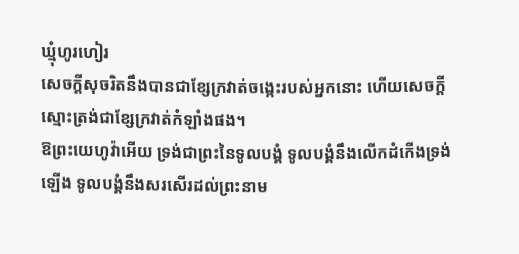ឃ្មុំហូរហៀរ
សេចក្ដីសុចរិតនឹងបានជាខ្សែក្រវាត់ចង្កេះរបស់អ្នកនោះ ហើយសេចក្ដីស្មោះត្រង់ជាខ្សែក្រវាត់កំឡាំងផង។
ឱព្រះយេហូវ៉ាអើយ ទ្រង់ជាព្រះនៃទូលបង្គំ ទូលបង្គំនឹងលើកដំកើងទ្រង់ឡើង ទូលបង្គំនឹងសរសើរដល់ព្រះនាម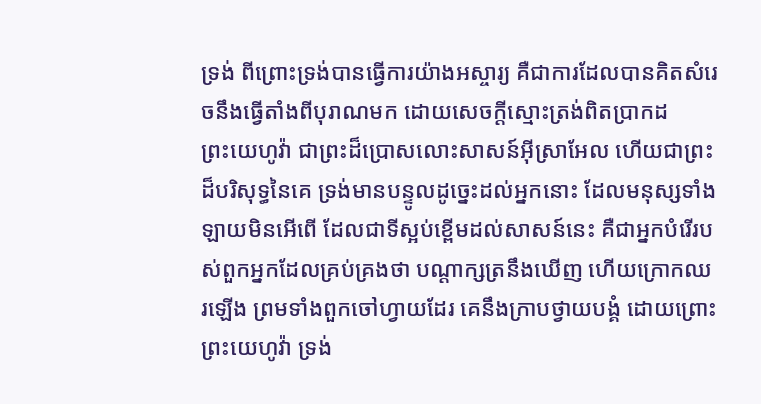ទ្រង់ ពីព្រោះទ្រង់បានធ្វើការយ៉ាងអស្ចារ្យ គឺជាការដែលបានគិតសំរេចនឹងធ្វើតាំងពីបុរាណមក ដោយសេចក្ដីស្មោះត្រង់ពិតប្រាកដ
ព្រះយេហូវ៉ា ជាព្រះដ៏ប្រោសលោះសាសន៍អ៊ីស្រាអែល ហើយជាព្រះដ៏បរិសុទ្ធនៃគេ ទ្រង់មានបន្ទូលដូច្នេះដល់អ្នកនោះ ដែលមនុស្សទាំងឡាយមិនអើពើ ដែលជាទីស្អប់ខ្ពើមដល់សាសន៍នេះ គឺជាអ្នកបំរើរបស់ពួកអ្នកដែលគ្រប់គ្រងថា បណ្តាក្សត្រនឹងឃើញ ហើយក្រោកឈរឡើង ព្រមទាំងពួកចៅហ្វាយដែរ គេនឹងក្រាបថ្វាយបង្គំ ដោយព្រោះព្រះយេហូវ៉ា ទ្រង់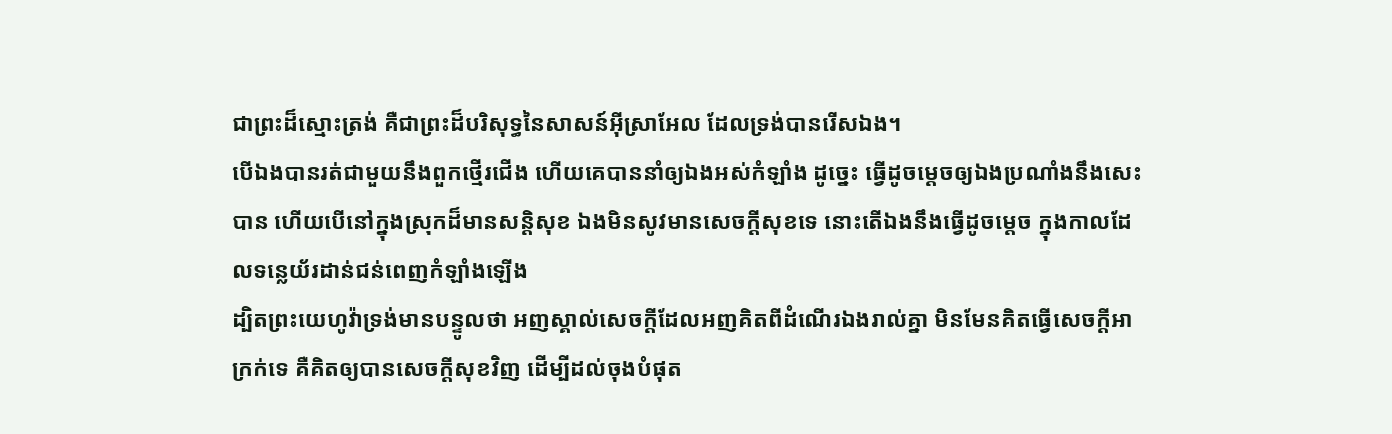ជាព្រះដ៏ស្មោះត្រង់ គឺជាព្រះដ៏បរិសុទ្ធនៃសាសន៍អ៊ីស្រាអែល ដែលទ្រង់បានរើសឯង។
បើឯងបានរត់ជាមួយនឹងពួកថ្មើរជើង ហើយគេបាននាំឲ្យឯងអស់កំឡាំង ដូច្នេះ ធ្វើដូចម្តេចឲ្យឯងប្រណាំងនឹងសេះបាន ហើយបើនៅក្នុងស្រុកដ៏មានសន្តិសុខ ឯងមិនសូវមានសេចក្ដីសុខទេ នោះតើឯងនឹងធ្វើដូចម្តេច ក្នុងកាលដែលទន្លេយ័រដាន់ជន់ពេញកំឡាំងឡើង
ដ្បិតព្រះយេហូវ៉ាទ្រង់មានបន្ទូលថា អញស្គាល់សេចក្ដីដែលអញគិតពីដំណើរឯងរាល់គ្នា មិនមែនគិតធ្វើសេចក្ដីអាក្រក់ទេ គឺគិតឲ្យបានសេចក្ដីសុខវិញ ដើម្បីដល់ចុងបំផុត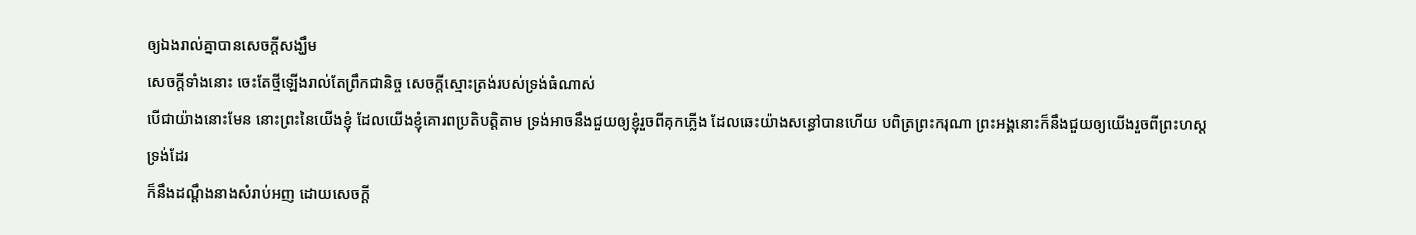ឲ្យឯងរាល់គ្នាបានសេចក្ដីសង្ឃឹម
សេចក្ដីទាំងនោះ ចេះតែថ្មីឡើងរាល់តែព្រឹកជានិច្ច សេចក្ដីស្មោះត្រង់របស់ទ្រង់ធំណាស់
បើជាយ៉ាងនោះមែន នោះព្រះនៃយើងខ្ញុំ ដែលយើងខ្ញុំគោរពប្រតិបត្តិតាម ទ្រង់អាចនឹងជួយឲ្យខ្ញុំរួចពីគុកភ្លើង ដែលឆេះយ៉ាងសន្ធៅបានហើយ បពិត្រព្រះករុណា ព្រះអង្គនោះក៏នឹងជួយឲ្យយើងរួចពីព្រះហស្តទ្រង់ដែរ
ក៏នឹងដណ្តឹងនាងសំរាប់អញ ដោយសេចក្ដី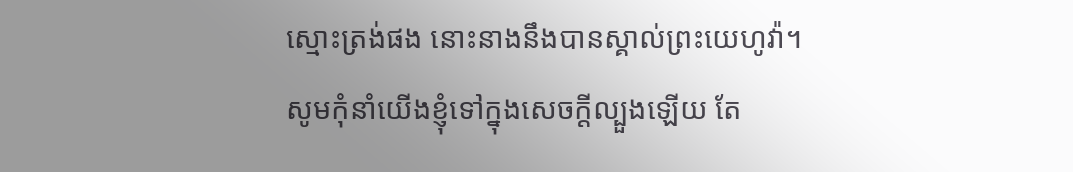ស្មោះត្រង់ផង នោះនាងនឹងបានស្គាល់ព្រះយេហូវ៉ា។
សូមកុំនាំយើងខ្ញុំទៅក្នុងសេចក្ដីល្បួងឡើយ តែ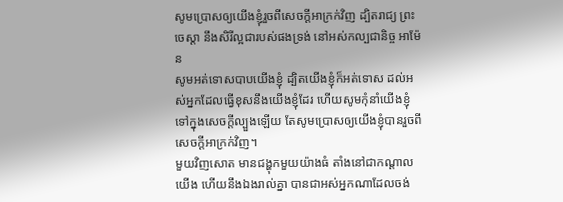សូមប្រោសឲ្យយើងខ្ញុំរួចពីសេចក្ដីអាក្រក់វិញ ដ្បិតរាជ្យ ព្រះចេស្តា នឹងសិរីល្អជារបស់ផងទ្រង់ នៅអស់កល្បជានិច្ច អាម៉ែន
សូមអត់ទោសបាបយើងខ្ញុំ ដ្បិតយើងខ្ញុំក៏អត់ទោស ដល់អស់អ្នកដែលធ្វើខុសនឹងយើងខ្ញុំដែរ ហើយសូមកុំនាំយើងខ្ញុំទៅក្នុងសេចក្ដីល្បួងឡើយ តែសូមប្រោសឲ្យយើងខ្ញុំបានរួចពីសេចក្ដីអាក្រក់វិញ។
មួយវិញសោត មានជង្ហុកមួយយ៉ាងធំ តាំងនៅជាកណ្តាលយើង ហើយនឹងឯងរាល់គ្នា បានជាអស់អ្នកណាដែលចង់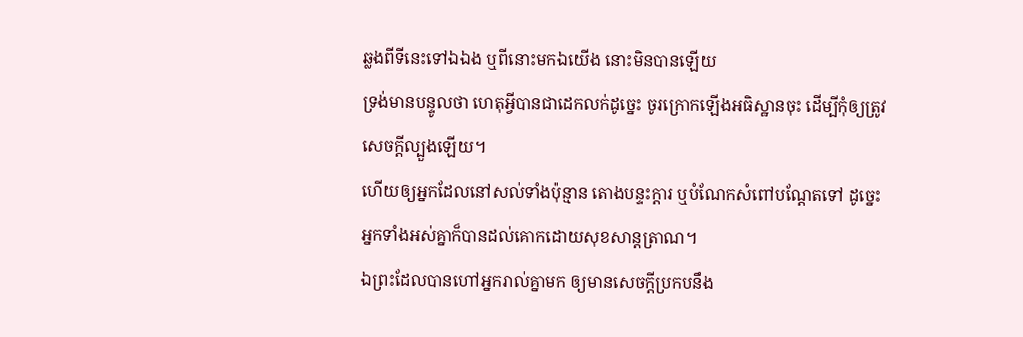ឆ្លងពីទីនេះទៅឯឯង ឬពីនោះមកឯយើង នោះមិនបានឡើយ
ទ្រង់មានបន្ទូលថា ហេតុអ្វីបានជាដេកលក់ដូច្នេះ ចូរក្រោកឡើងអធិស្ឋានចុះ ដើម្បីកុំឲ្យត្រូវសេចក្ដីល្បួងឡើយ។
ហើយឲ្យអ្នកដែលនៅសល់ទាំងប៉ុន្មាន តោងបន្ទះក្តារ ឬបំណែកសំពៅបណ្តែតទៅ ដូច្នេះ អ្នកទាំងអស់គ្នាក៏បានដល់គោកដោយសុខសាន្តត្រាណ។
ឯព្រះដែលបានហៅអ្នករាល់គ្នាមក ឲ្យមានសេចក្ដីប្រកបនឹង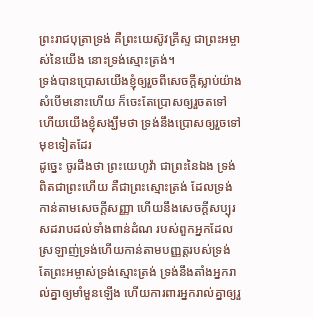ព្រះរាជបុត្រាទ្រង់ គឺព្រះយេស៊ូវគ្រីស្ទ ជាព្រះអម្ចាស់នៃយើង នោះទ្រង់ស្មោះត្រង់។
ទ្រង់បានប្រោសយើងខ្ញុំឲ្យរួចពីសេចក្ដីស្លាប់យ៉ាងសំបើមនោះហើយ ក៏ចេះតែប្រោសឲ្យរួចតទៅ ហើយយើងខ្ញុំសង្ឃឹមថា ទ្រង់នឹងប្រោសឲ្យរួចទៅមុខទៀតដែរ
ដូច្នេះ ចូរដឹងថា ព្រះយេហូវ៉ា ជាព្រះនៃឯង ទ្រង់ពិតជាព្រះហើយ គឺជាព្រះស្មោះត្រង់ ដែលទ្រង់កាន់តាមសេចក្ដីសញ្ញា ហើយនឹងសេចក្ដីសប្បុរសដរាបដល់ទាំងពាន់ដំណ របស់ពួកអ្នកដែលស្រឡាញ់ទ្រង់ហើយកាន់តាមបញ្ញត្តរបស់ទ្រង់
តែព្រះអម្ចាស់ទ្រង់ស្មោះត្រង់ ទ្រង់នឹងតាំងអ្នករាល់គ្នាឲ្យមាំមួនឡើង ហើយការពារអ្នករាល់គ្នាឲ្យរួ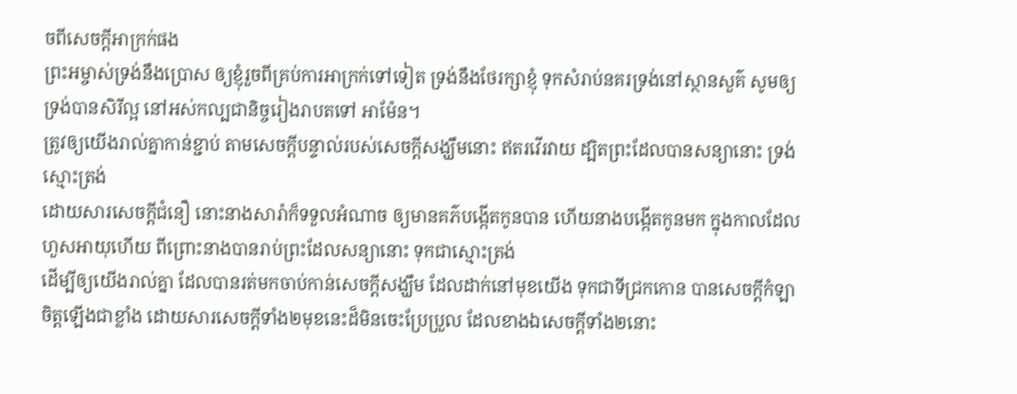ចពីសេចក្ដីអាក្រក់ផង
ព្រះអម្ចាស់ទ្រង់នឹងប្រោស ឲ្យខ្ញុំរួចពីគ្រប់ការអាក្រក់ទៅទៀត ទ្រង់នឹងថែរក្សាខ្ញុំ ទុកសំរាប់នគរទ្រង់នៅស្ថានសួគ៌ សូមឲ្យទ្រង់បានសិរីល្អ នៅអស់កល្បជានិច្ចរៀងរាបតទៅ អាម៉ែន។
ត្រូវឲ្យយើងរាល់គ្នាកាន់ខ្ជាប់ តាមសេចក្ដីបន្ទាល់របស់សេចក្ដីសង្ឃឹមនោះ ឥតរវើរវាយ ដ្បិតព្រះដែលបានសន្យានោះ ទ្រង់ស្មោះត្រង់
ដោយសារសេចក្ដីជំនឿ នោះនាងសារ៉ាក៏ទទួលអំណាច ឲ្យមានគភ៌បង្កើតកូនបាន ហើយនាងបង្កើតកូនមក ក្នុងកាលដែលហួសអាយុហើយ ពីព្រោះនាងបានរាប់ព្រះដែលសន្យានោះ ទុកជាស្មោះត្រង់
ដើម្បីឲ្យយើងរាល់គ្នា ដែលបានរត់មកចាប់កាន់សេចក្ដីសង្ឃឹម ដែលដាក់នៅមុខយើង ទុកជាទីជ្រកកោន បានសេចក្ដីកំឡាចិត្តឡើងជាខ្លាំង ដោយសារសេចក្ដីទាំង២មុខនេះដ៏មិនចេះប្រែប្រួល ដែលខាងឯសេចក្ដីទាំង២នោះ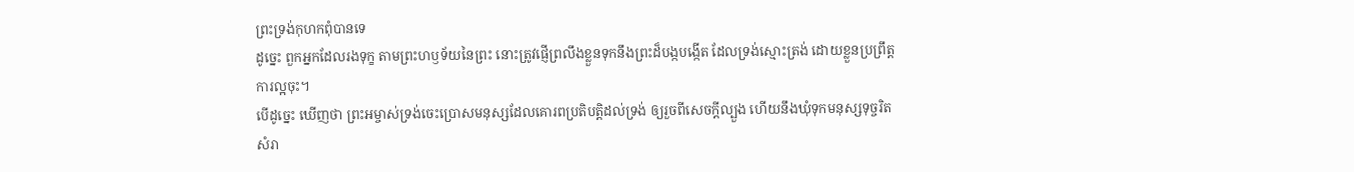ព្រះទ្រង់កុហកពុំបានទេ
ដូច្នេះ ពួកអ្នកដែលរងទុក្ខ តាមព្រះហឫទ័យនៃព្រះ នោះត្រូវផ្ញើព្រលឹងខ្លួនទុកនឹងព្រះដ៏បង្កបង្កើត ដែលទ្រង់ស្មោះត្រង់ ដោយខ្លួនប្រព្រឹត្តការល្អចុះ។
បើដូច្នេះ ឃើញថា ព្រះអម្ចាស់ទ្រង់ចេះប្រោសមនុស្សដែលគោរពប្រតិបត្តិដល់ទ្រង់ ឲ្យរួចពីសេចក្ដីល្បួង ហើយនឹងឃុំទុកមនុស្សទុច្ចរិត សំរា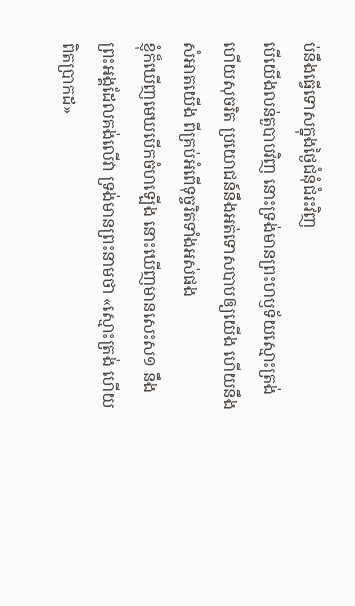ប់នឹងធ្វើទោសក្នុងថ្ងៃជំនុំជំរះវិញ
បើយើងលន់តួបាបវិញ នោះទ្រង់មានព្រះហឫទ័យស្មោះត្រង់ ហើយសុចរិត ប្រយោជន៍នឹងអត់ទោសបាបឲ្យយើង ហើយនឹងសំអាតយើង ពីគ្រប់អំពើទុច្ចរិតទាំងអស់ផង
ខ្ញុំក៏ឃើញមេឃបើកចំហឡើង នោះឃើញមានសេះស១ នឹងព្រះអង្គដែលគង់លើវា ទ្រង់មានព្រះនាមថា «ស្មោះត្រង់ ហើយពិតប្រាកដ»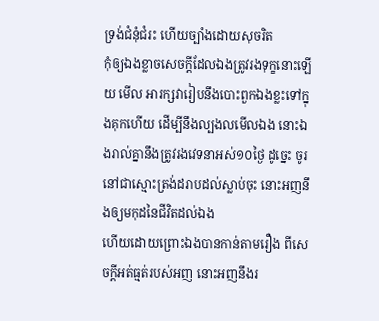ទ្រង់ជំនុំជំរះ ហើយច្បាំងដោយសុចរិត
កុំឲ្យឯងខ្លាចសេចក្ដីដែលឯងត្រូវរងទុក្ខនោះឡើយ មើល អារក្សវារៀបនឹងបោះពួកឯងខ្លះទៅក្នុងគុកហើយ ដើម្បីនឹងល្បងលមើលឯង នោះឯងរាល់គ្នានឹងត្រូវរងវេទនាអស់១០ថ្ងៃ ដូច្នេះ ចូរនៅជាស្មោះត្រង់ដរាបដល់ស្លាប់ចុះ នោះអញនឹងឲ្យមកុដនៃជីវិតដល់ឯង
ហើយដោយព្រោះឯងបានកាន់តាមរឿង ពីសេចក្ដីអត់ធ្មត់របស់អញ នោះអញនឹងរ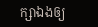ក្សាឯងឲ្យ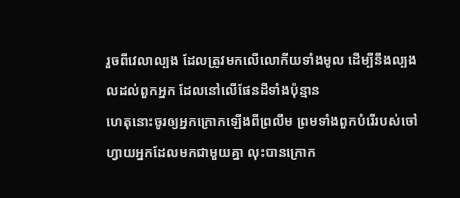រួចពីវេលាល្បង ដែលត្រូវមកលើលោកីយទាំងមូល ដើម្បីនឹងល្បងលដល់ពួកអ្នក ដែលនៅលើផែនដីទាំងប៉ុន្មាន
ហេតុនោះចូរឲ្យអ្នកក្រោកឡើងពីព្រលឹម ព្រមទាំងពួកបំរើរបស់ចៅហ្វាយអ្នកដែលមកជាមួយគ្នា លុះបានក្រោក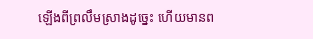ឡើងពីព្រលឹមស្រាងដូច្នេះ ហើយមានព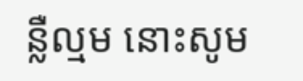ន្លឺល្មម នោះសូម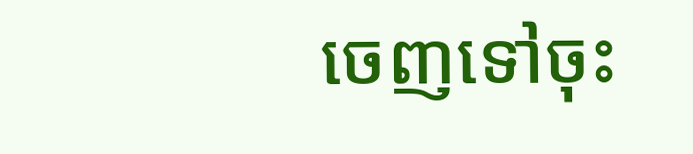ចេញទៅចុះ